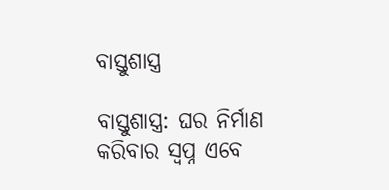ବାସ୍ତୁଶାସ୍ତ୍ର

ବାସ୍ତୁଶାସ୍ତ୍ର: ଘର ନିର୍ମାଣ କରିବାର ସ୍ୱପ୍ନ ଏବେ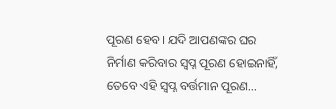ପୂରଣ ହେବ। ଯଦି ଆପଣଙ୍କର ଘର ନିର୍ମାଣ କରିବାର ସ୍ୱପ୍ନ ପୂରଣ ହୋଇନାହିଁ, ତେବେ ଏହି ସ୍ୱପ୍ନ ବର୍ତ୍ତମାନ ପୂରଣ…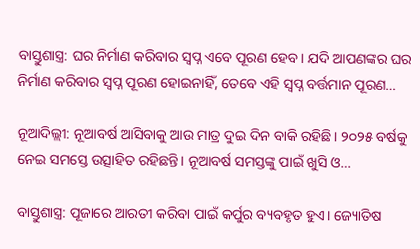ବାସ୍ତୁଶାସ୍ତ୍ର: ଘର ନିର୍ମାଣ କରିବାର ସ୍ୱପ୍ନ ଏବେ ପୂରଣ ହେବ। ଯଦି ଆପଣଙ୍କର ଘର ନିର୍ମାଣ କରିବାର ସ୍ୱପ୍ନ ପୂରଣ ହୋଇନାହିଁ, ତେବେ ଏହି ସ୍ୱପ୍ନ ବର୍ତ୍ତମାନ ପୂରଣ…

ନୂଆଦିଲ୍ଲୀ: ନୂଆବର୍ଷ ଆସିବାକୁ ଆଉ ମାତ୍ର ଦୁଇ ଦିନ ବାକି ରହିଛି। ୨୦୨୫ ବର୍ଷକୁ ନେଇ ସମସ୍ତେ ଉତ୍ସାହିତ ରହିଛନ୍ତି। ନୂଆବର୍ଷ ସମସ୍ତଙ୍କୁ ପାଇଁ ଖୁସି ଓ…

ବାସ୍ତୁଶାସ୍ତ୍ର: ପୂଜାରେ ଆରତୀ କରିବା ପାଇଁ କର୍ପୁର ବ୍ୟବହୃତ ହୁଏ। ଜ୍ୟୋତିଷ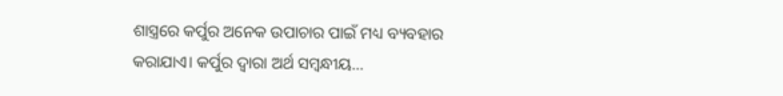ଶାସ୍ତ୍ରରେ କର୍ପୁର ଅନେକ ଉପାଚାର ପାଇଁ ମଧ୍ୟ ବ୍ୟବହାର କରାଯାଏ। କର୍ପୁର ଦ୍ୱାରା ଅର୍ଥ ସମ୍ବନ୍ଧୀୟ…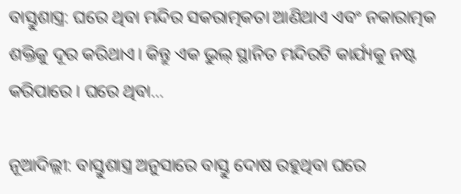ବାସ୍ତୁଶାସ୍ତ୍ର: ଘରେ ଥିବା ମନ୍ଦିର ସକରାତ୍ମକତା ଆଣିଥାଏ ଏବଂ ନକାରାତ୍ମକ ଶକ୍ତିକୁ ଦୂର କରିଥାଏ। କିନ୍ତୁ ଏକ ଭୁଲ୍ ସ୍ଥାନିତ ମନ୍ଦିରଟି କାର୍ଯ୍ୟକୁ ନଷ୍ଟ କରିପାରେ। ଘରେ ଥିବା…

ନୂଆଦିଲ୍ଲୀ: ବାସ୍ତୁଶାସ୍ତ୍ର ଅନୁସାରେ ବାସ୍ତୁ ଦୋଷ ରହୁଥିବା ଘରେ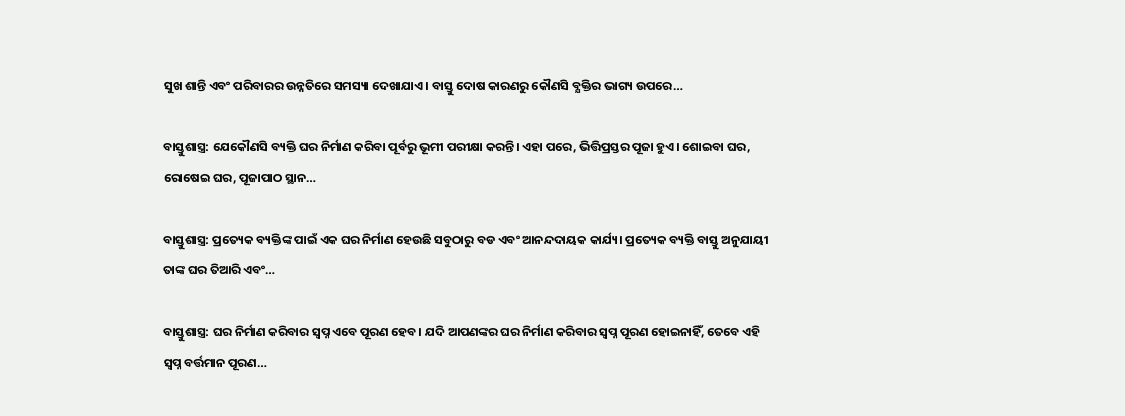ସୁଖ ଶାନ୍ତି ଏବଂ ପରିବାରର ଉନ୍ନତିରେ ସମସ୍ୟା ଦେଖାଯାଏ। ବାସ୍ତୁ ଦୋଷ କାରଣରୁ କୌଣସି ବ୍ଯକ୍ତିର ଭାଗ୍ୟ ଉପରେ…

ବାସ୍ତୁଶାସ୍ତ୍ର: ଯେକୌଣସି ବ୍ୟକ୍ତି ଘର ନିର୍ମାଣ କରିବା ପୂର୍ବରୁ ଭୂମୀ ପରୀକ୍ଷା କରନ୍ତି। ଏହା ପରେ, ଭିତ୍ତିପ୍ରସ୍ତର ପୂଜା ହୁଏ। ଶୋଇବା ଘର, ରୋଷେଇ ଘର, ପୂଜାପାଠ ସ୍ଥାନ…

ବାସ୍ତୁଶାସ୍ତ୍ର: ପ୍ରତ୍ୟେକ ବ୍ୟକ୍ତିଙ୍କ ପାଇଁ ଏକ ଘର ନିର୍ମାଣ ହେଉଛି ସବୁଠାରୁ ବଡ ଏବଂ ଆନନ୍ଦଦାୟକ କାର୍ଯ୍ୟ। ପ୍ରତ୍ୟେକ ବ୍ୟକ୍ତି ବାସ୍ତୁ ଅନୁଯାୟୀ ତାଙ୍କ ଘର ତିଆରି ଏବଂ…

ବାସ୍ତୁଶାସ୍ତ୍ର: ଘର ନିର୍ମାଣ କରିବାର ସ୍ୱପ୍ନ ଏବେ ପୂରଣ ହେବ। ଯଦି ଆପଣଙ୍କର ଘର ନିର୍ମାଣ କରିବାର ସ୍ୱପ୍ନ ପୂରଣ ହୋଇନାହିଁ, ତେବେ ଏହି ସ୍ୱପ୍ନ ବର୍ତ୍ତମାନ ପୂରଣ…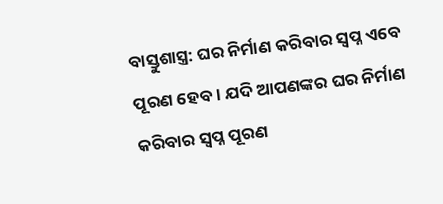ବାସ୍ତୁଶାସ୍ତ୍ର: ଘର ନିର୍ମାଣ କରିବାର ସ୍ୱପ୍ନ ଏବେ ପୂରଣ ହେବ। ଯଦି ଆପଣଙ୍କର ଘର ନିର୍ମାଣ କରିବାର ସ୍ୱପ୍ନ ପୂରଣ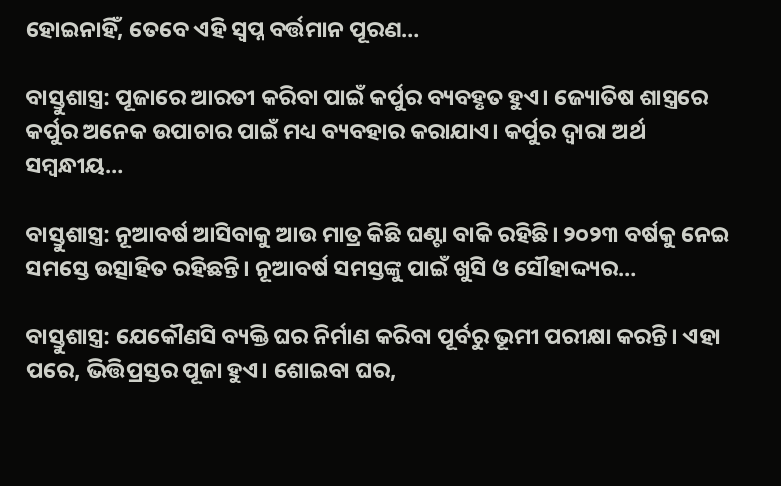ହୋଇନାହିଁ, ତେବେ ଏହି ସ୍ୱପ୍ନ ବର୍ତ୍ତମାନ ପୂରଣ…

ବାସ୍ତୁଶାସ୍ତ୍ର: ପୂଜାରେ ଆରତୀ କରିବା ପାଇଁ କର୍ପୁର ବ୍ୟବହୃତ ହୁଏ। ଜ୍ୟୋତିଷ ଶାସ୍ତ୍ରରେ କର୍ପୁର ଅନେକ ଉପାଚାର ପାଇଁ ମଧ୍ୟ ବ୍ୟବହାର କରାଯାଏ। କର୍ପୁର ଦ୍ୱାରା ଅର୍ଥ ସମ୍ବନ୍ଧୀୟ…

ବାସ୍ତୁଶାସ୍ତ୍ର: ନୂଆବର୍ଷ ଆସିବାକୁ ଆଉ ମାତ୍ର କିଛି ଘଣ୍ଟା ବାକି ରହିଛି। ୨୦୨୩ ବର୍ଷକୁ ନେଇ ସମସ୍ତେ ଉତ୍ସାହିତ ରହିଛନ୍ତି। ନୂଆବର୍ଷ ସମସ୍ତଙ୍କୁ ପାଇଁ ଖୁସି ଓ ସୌହାଦ୍ଦ୍ୟର…

ବାସ୍ତୁଶାସ୍ତ୍ର: ଯେକୌଣସି ବ୍ୟକ୍ତି ଘର ନିର୍ମାଣ କରିବା ପୂର୍ବରୁ ଭୂମୀ ପରୀକ୍ଷା କରନ୍ତି। ଏହା ପରେ, ଭିତ୍ତିପ୍ରସ୍ତର ପୂଜା ହୁଏ। ଶୋଇବା ଘର,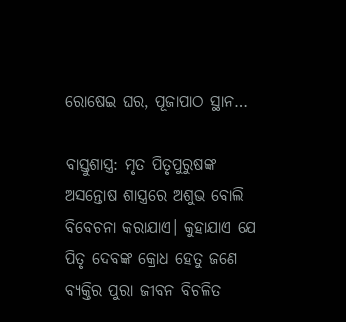ରୋଷେଇ ଘର, ପୂଜାପାଠ ସ୍ଥାନ…

ବାସ୍ତୁଶାସ୍ତ୍ର: ମୃତ ପିତୃପୁରୁଷଙ୍କ ଅସନ୍ତୋଷ ଶାସ୍ତ୍ରରେ ଅଶୁଭ ବୋଲି ବିବେଚନା କରାଯାଏ। କୁହାଯାଏ ଯେ ପିତୃ ଦେବଙ୍କ କ୍ରୋଧ ହେତୁ ଜଣେ ବ୍ୟକ୍ତିର ପୁରା ଜୀବନ ବିଚଳିତ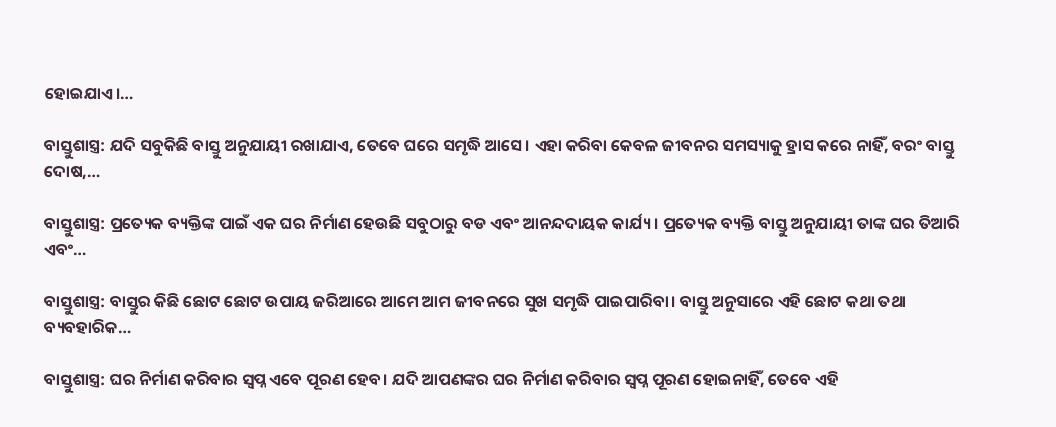ହୋଇଯାଏ।…

ବାସ୍ତୁଶାସ୍ତ୍ର: ଯଦି ସବୁକିଛି ବାସ୍ତୁ ଅନୁଯାୟୀ ରଖାଯାଏ, ତେବେ ଘରେ ସମୃଦ୍ଧି ଆସେ। ଏହା କରିବା କେବଳ ଜୀବନର ସମସ୍ୟାକୁ ହ୍ରାସ କରେ ନାହିଁ, ବରଂ ବାସ୍ତୁ ଦୋଷ,…

ବାସ୍ତୁଶାସ୍ତ୍ର: ପ୍ରତ୍ୟେକ ବ୍ୟକ୍ତିଙ୍କ ପାଇଁ ଏକ ଘର ନିର୍ମାଣ ହେଉଛି ସବୁଠାରୁ ବଡ ଏବଂ ଆନନ୍ଦଦାୟକ କାର୍ଯ୍ୟ। ପ୍ରତ୍ୟେକ ବ୍ୟକ୍ତି ବାସ୍ତୁ ଅନୁଯାୟୀ ତାଙ୍କ ଘର ତିଆରି ଏବଂ…

ବାସ୍ତୁଶାସ୍ତ୍ର: ବାସ୍ତୁର କିଛି ଛୋଟ ଛୋଟ ଉପାୟ ଜରିଆରେ ଆମେ ଆମ ଜୀବନରେ ସୁଖ ସମୃଦ୍ଧି ପାଇପାରିବା। ବାସ୍ତୁ ଅନୁସାରେ ଏହି ଛୋଟ କଥା ତଥା ବ୍ୟବହାରିକ…

ବାସ୍ତୁଶାସ୍ତ୍ର: ଘର ନିର୍ମାଣ କରିବାର ସ୍ୱପ୍ନ ଏବେ ପୂରଣ ହେବ। ଯଦି ଆପଣଙ୍କର ଘର ନିର୍ମାଣ କରିବାର ସ୍ୱପ୍ନ ପୂରଣ ହୋଇନାହିଁ, ତେବେ ଏହି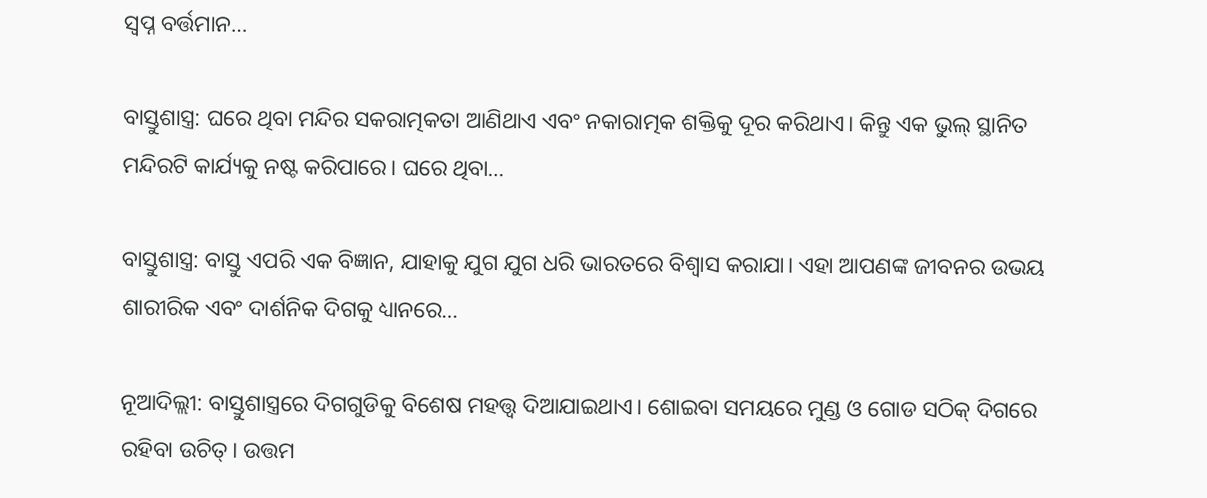ସ୍ୱପ୍ନ ବର୍ତ୍ତମାନ…

ବାସ୍ତୁଶାସ୍ତ୍ର: ଘରେ ଥିବା ମନ୍ଦିର ସକରାତ୍ମକତା ଆଣିଥାଏ ଏବଂ ନକାରାତ୍ମକ ଶକ୍ତିକୁ ଦୂର କରିଥାଏ। କିନ୍ତୁ ଏକ ଭୁଲ୍ ସ୍ଥାନିତ ମନ୍ଦିରଟି କାର୍ଯ୍ୟକୁ ନଷ୍ଟ କରିପାରେ। ଘରେ ଥିବା…

ବାସ୍ତୁଶାସ୍ତ୍ର: ବାସ୍ତୁ ଏପରି ଏକ ବିଜ୍ଞାନ, ଯାହାକୁ ଯୁଗ ଯୁଗ ଧରି ଭାରତରେ ବିଶ୍ୱାସ କରାଯା। ଏହା ଆପଣଙ୍କ ଜୀବନର ଉଭୟ ଶାରୀରିକ ଏବଂ ଦାର୍ଶନିକ ଦିଗକୁ ଧ୍ୟାନରେ…

ନୂଆଦିଲ୍ଲୀ: ବାସ୍ତୁଶାସ୍ତ୍ରରେ ଦିଗଗୁଡିକୁ ବିଶେଷ ମହତ୍ତ୍ବ ଦିଆଯାଇଥାଏ। ଶୋଇବା ସମୟରେ ମୁଣ୍ଡ ଓ ଗୋଡ ସଠିକ୍‌ ଦିଗରେ ରହିବା ଉଚିତ୍‌। ଉତ୍ତମ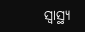ସ୍ବାସ୍ଥ୍ୟ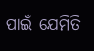ପାଇଁ ଯେମିତି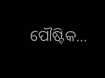ପୌଷ୍ଟିକ…